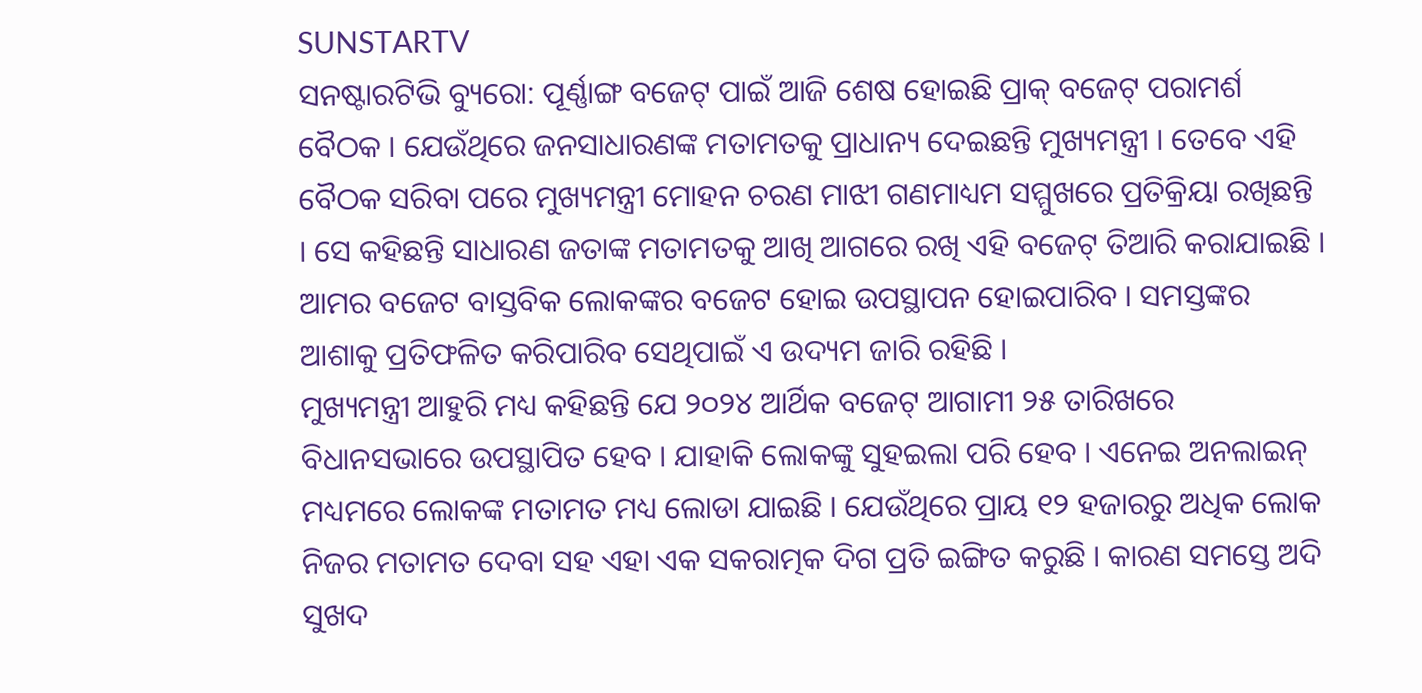SUNSTARTV
ସନଷ୍ଟାରଟିଭି ବ୍ୟୁରୋ: ପୂର୍ଣ୍ଣାଙ୍ଗ ବଜେଟ୍ ପାଇଁ ଆଜି ଶେଷ ହୋଇଛି ପ୍ରାକ୍ ବଜେଟ୍ ପରାମର୍ଶ ବୈଠକ । ଯେଉଁଥିରେ ଜନସାଧାରଣଙ୍କ ମତାମତକୁ ପ୍ରାଧାନ୍ୟ ଦେଇଛନ୍ତି ମୁଖ୍ୟମନ୍ତ୍ରୀ । ତେବେ ଏହି ବୈଠକ ସରିବା ପରେ ମୁଖ୍ୟମନ୍ତ୍ରୀ ମୋହନ ଚରଣ ମାଝୀ ଗଣମାଧ୍ୟମ ସମ୍ମୁଖରେ ପ୍ରତିକ୍ରିୟା ରଖିଛନ୍ତି । ସେ କହିଛନ୍ତି ସାଧାରଣ ଜତାଙ୍କ ମତାମତକୁ ଆଖି ଆଗରେ ରଖି ଏହି ବଜେଟ୍ ତିଆରି କରାଯାଇଛି । ଆମର ବଜେଟ ବାସ୍ତବିକ ଲୋକଙ୍କର ବଜେଟ ହୋଇ ଉପସ୍ଥାପନ ହୋଇପାରିବ । ସମସ୍ତଙ୍କର ଆଶାକୁ ପ୍ରତିଫଳିତ କରିପାରିବ ସେଥିପାଇଁ ଏ ଉଦ୍ୟମ ଜାରି ରହିଛି ।
ମୁଖ୍ୟମନ୍ତ୍ରୀ ଆହୁରି ମଧ୍ୟ କହିଛନ୍ତି ଯେ ୨୦୨୪ ଆର୍ଥିକ ବଜେଟ୍ ଆଗାମୀ ୨୫ ତାରିଖରେ ବିଧାନସଭାରେ ଉପସ୍ଥାପିତ ହେବ । ଯାହାକି ଲୋକଙ୍କୁ ସୁହଇଲା ପରି ହେବ । ଏନେଇ ଅନଲାଇନ୍ ମଧ୍ୟମରେ ଲୋକଙ୍କ ମତାମତ ମଧ୍ୟ ଲୋଡା ଯାଇଛି । ଯେଉଁଥିରେ ପ୍ରାୟ ୧୨ ହଜାରରୁ ଅଧିକ ଲୋକ ନିଜର ମତାମତ ଦେବା ସହ ଏହା ଏକ ସକରାତ୍ମକ ଦିଗ ପ୍ରତି ଇଙ୍ଗିତ କରୁଛି । କାରଣ ସମସ୍ତେ ଅଦି ସୁଖଦ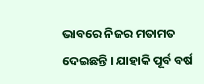ଭାବରେ ନିଜର ମତାମତ ଦେଇଛନ୍ତି । ଯାହାକି ପୂର୍ବ ବର୍ଷ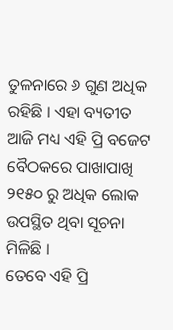ତୁଳନାରେ ୬ ଗୁଣ ଅଧିକ ରହିଛି । ଏହା ବ୍ୟତୀତ ଆଜି ମଧ୍ୟ ଏହି ପ୍ରି ବଜେଟ ବୈଠକରେ ପାଖାପାଖି ୨୧୫୦ ରୁ ଅଧିକ ଲୋକ ଉପସ୍ଥିତ ଥିବା ସୂଚନା ମିଳିଛି ।
ତେବେ ଏହି ପ୍ରି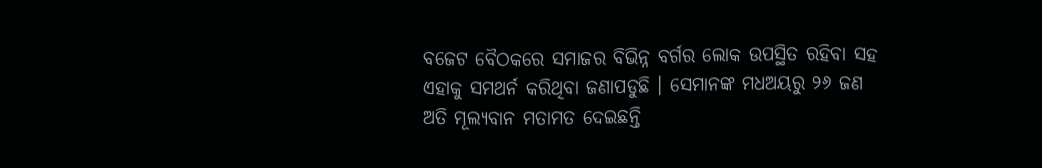ବଜେଟ ବୈଠକରେ ସମାଜର ବିଭିନ୍ନ ବର୍ଗର ଲୋକ ଉପସ୍ଥିତ ରହିବା ସହ ଏହାକୁ ସମଥର୍ନ କରିଥିବା ଜଣାପଡୁଛି । ସେମାନଙ୍କ ମଧଅୟରୁ ୨୬ ଜଣ ଅତି ମୂଲ୍ୟବାନ ମତାମତ ଦେଇଛନ୍ତି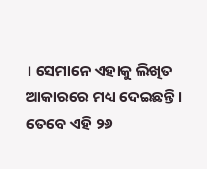। ସେମାନେ ଏହାକୁ ଲିଖିତ ଆକାରରେ ମଧ୍ୟ ଦେଇଛନ୍ତି । ତେବେ ଏହି ୨୬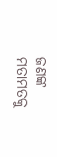ଜଣଙ୍କ ମତାମତକୁ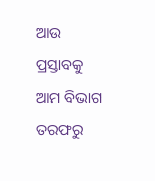ଆଉ ପ୍ରସ୍ତାବକୁ ଆମ ବିଭାଗ ତରଫରୁ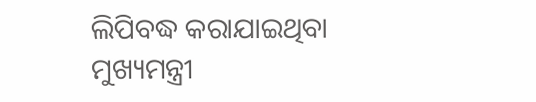ଲିପିବଦ୍ଧ କରାଯାଇଥିବା ମୁଖ୍ୟମନ୍ତ୍ରୀ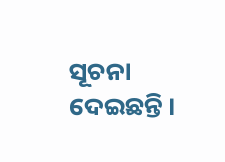ସୂଚନା ଦେଇଛନ୍ତି ।